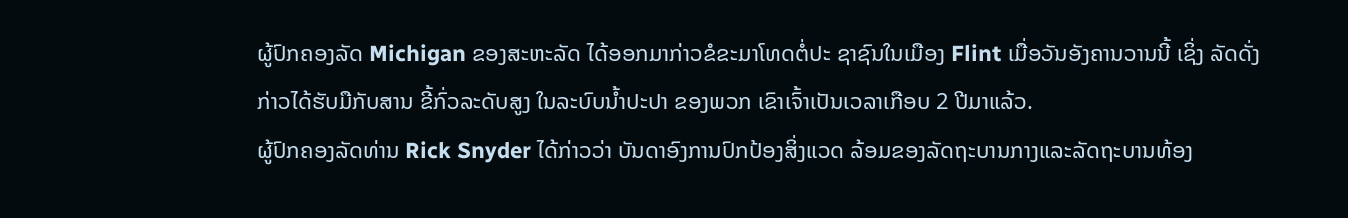ຜູ້ປົກຄອງລັດ Michigan ຂອງສະຫະລັດ ໄດ້ອອກມາກ່າວຂໍຂະມາໂທດຕໍ່ປະ ຊາຊົນໃນເມືອງ Flint ເມື່ອວັນອັງຄານວານນີ້ ເຊິ່ງ ລັດດັ່ງ ກ່າວໄດ້ຮັບມືກັບສານ ຂີ້ກົ່ວລະດັບສູງ ໃນລະບົບນ້ຳປະປາ ຂອງພວກ ເຂົາເຈົ້າເປັນເວລາເກືອບ 2 ປີມາແລ້ວ.
ຜູ້ປົກຄອງລັດທ່ານ Rick Snyder ໄດ້ກ່າວວ່າ ບັນດາອົງການປົກປ້ອງສິ່ງແວດ ລ້ອມຂອງລັດຖະບານກາງແລະລັດຖະບານທ້ອງ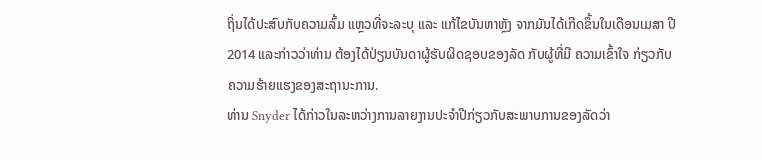ຖິ່ນໄດ້ປະສົບກັບຄວາມລົ້ມ ແຫຼວທີ່ຈະລະບຸ ແລະ ແກ້ໄຂບັນຫາຫຼັງ ຈາກມັນໄດ້ເກີດຂຶ້ນໃນເດືອນເມສາ ປີ 2014 ແລະກ່າວວ່າທ່ານ ຕ້ອງໄດ້ປ່ຽນບັນດາຜູ້ຮັບຜິດຊອບຂອງລັດ ກັບຜູ້ທີ່ມີ ຄວາມເຂົ້າໃຈ ກ່ຽວກັບຄວາມຮ້າຍແຮງຂອງສະຖານະການ.
ທ່ານ Snyder ໄດ້ກ່າວໃນລະຫວ່າງການລາຍງານປະຈຳປີກ່ຽວກັບສະພາບການຂອງລັດວ່າ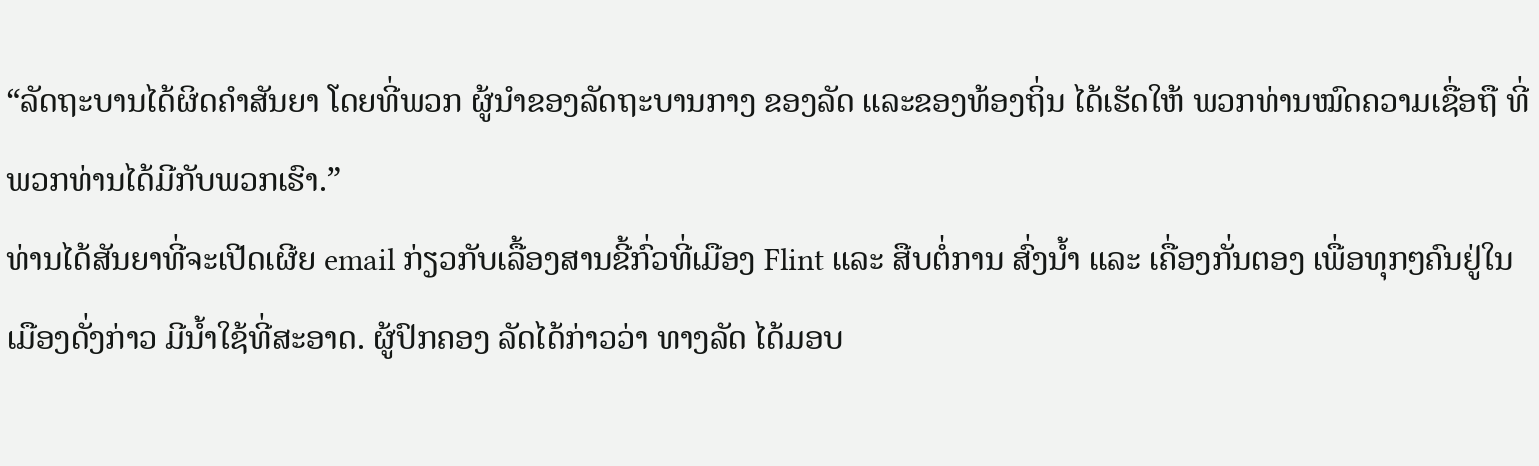“ລັດຖະບານໄດ້ຜິດຄຳສັນຍາ ໂດຍທີ່ພວກ ຜູ້ນຳຂອງລັດຖະບານກາງ ຂອງລັດ ແລະຂອງທ້ອງຖິ່ນ ໄດ້ເຮັດໃຫ້ ພວກທ່ານໝົດຄວາມເຊື່ອຖື ທີ່ພວກທ່ານໄດ້ມີກັບພວກເຮົາ.”
ທ່ານໄດ້ສັນຍາທີ່ຈະເປີດເຜີຍ email ກ່ຽວກັບເລື້ອງສານຂີ້ກົ່ວທີ່ເມືອງ Flint ແລະ ສືບຕໍ່ການ ສົ່ງນ້ຳ ແລະ ເຄື່ອງກັ່ນຕອງ ເພື່ອທຸກໆຄົນຢູ່ໃນເມືອງດັ່ງກ່າວ ມີນ້ຳໃຊ້ທີ່ສະອາດ. ຜູ້ປົກຄອງ ລັດໄດ້ກ່າວວ່າ ທາງລັດ ໄດ້ມອບ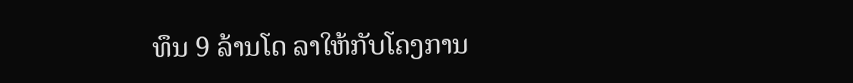ທຶນ 9 ລ້ານໂດ ລາໃຫ້ກັບໂຄງການ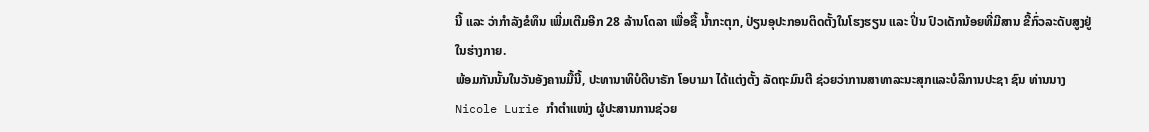ນີ້ ແລະ ວ່າກຳລັງຂໍທຶນ ເພີ່ມເຕີມອີກ 28 ລ້ານໂດລາ ເພື່ອຊື້ ນ້ຳກະຕຸກ, ປ່ຽນອຸປະກອນຕິດຕັ້ງໃນໂຮງຮຽນ ແລະ ປິ່ນ ປົວເດັກນ້ອຍທີ່ມີສານ ຂີ້ກົ່ວລະດັບສູງຢູ່ໃນຮ່າງກາຍ.
ພ້ອມກັນນັ້ນໃນວັນອັງຄານມື້ນີ້, ປະທານາທິບໍດີບາຣັກ ໂອບາມາ ໄດ້ແຕ່ງຕັ້ງ ລັດຖະມົນຕີ ຊ່ວຍວ່າການສາທາລະນະສຸກແລະບໍລິການປະຊາ ຊົນ ທ່ານນາງ Nicole Lurie ກຳຕຳແໜ່ງ ຜູ້ປະສານການຊ່ວຍ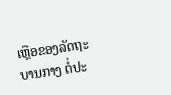ເຫຼືອຂອງລັດຖະບານກາງ ຕໍ່ປະ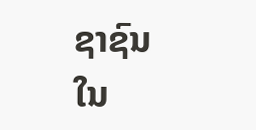ຊາຊົນໃນ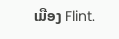ເມືອງ Flint.